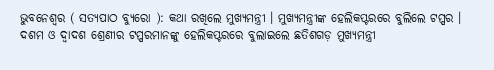ଭୁବନେଶ୍ୱର ( ସତ୍ୟପାଠ ବ୍ୟୁରୋ ): କଥା ରଖିଲେ ମୁଖ୍ୟମନ୍ତ୍ରୀ । ମୁଖ୍ୟମନ୍ତ୍ରୀଙ୍କ ହେଲିକପ୍ଟରରେ ବୁଲିଲେ ଟପ୍ପର । ଦଶମ ଓ ଦ୍ଵାଦଶ ଶ୍ରେଣୀର ଟପ୍ପରମାନଙ୍କୁ ହେଲିକପ୍ଟରରେ ବୁଲାଇଲେ ଛତିଶଗଡ଼ ମୁଖ୍ୟମନ୍ତ୍ରୀ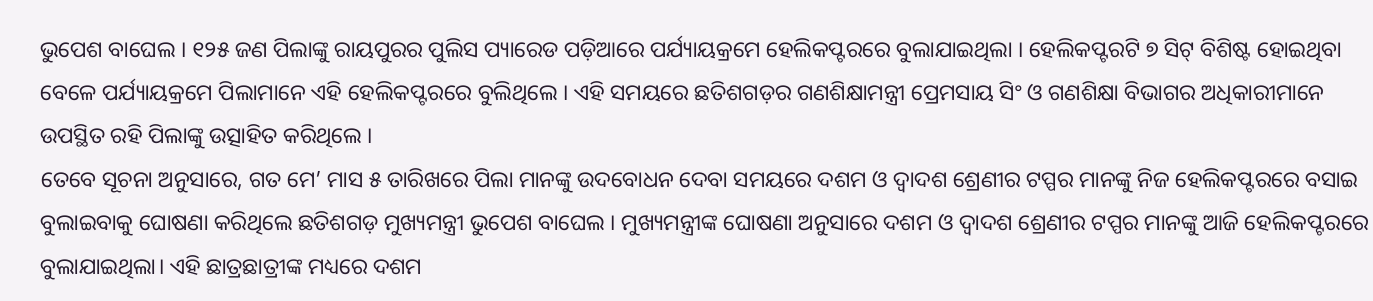ଭୁପେଶ ବାଘେଲ । ୧୨୫ ଜଣ ପିଲାଙ୍କୁ ରାୟପୁରର ପୁଲିସ ପ୍ୟାରେଡ ପଡ଼ିଆରେ ପର୍ଯ୍ୟାୟକ୍ରମେ ହେଲିକପ୍ଟରରେ ବୁଲାଯାଇଥିଲା । ହେଲିକପ୍ଟରଟି ୭ ସିଟ୍ ବିଶିଷ୍ଟ ହୋଇଥିବା ବେଳେ ପର୍ଯ୍ୟାୟକ୍ରମେ ପିଲାମାନେ ଏହି ହେଲିକପ୍ଟରରେ ବୁଲିଥିଲେ । ଏହି ସମୟରେ ଛତିଶଗଡ଼ର ଗଣଶିକ୍ଷାମନ୍ତ୍ରୀ ପ୍ରେମସାୟ ସିଂ ଓ ଗଣଶିକ୍ଷା ବିଭାଗର ଅଧିକାରୀମାନେ ଉପସ୍ଥିତ ରହି ପିଲାଙ୍କୁ ଉତ୍ସାହିତ କରିଥିଲେ ।
ତେବେ ସୂଚନା ଅନୁସାରେ, ଗତ ମେ’ ମାସ ୫ ତାରିଖରେ ପିଲା ମାନଙ୍କୁ ଉଦବୋଧନ ଦେବା ସମୟରେ ଦଶମ ଓ ଦ୍ବାଦଶ ଶ୍ରେଣୀର ଟପ୍ପର ମାନଙ୍କୁ ନିଜ ହେଲିକପ୍ଟରରେ ବସାଇ ବୁଲାଇବାକୁ ଘୋଷଣା କରିଥିଲେ ଛତିଶଗଡ଼ ମୁଖ୍ୟମନ୍ତ୍ରୀ ଭୁପେଶ ବାଘେଲ । ମୁଖ୍ୟମନ୍ତ୍ରୀଙ୍କ ଘୋଷଣା ଅନୁସାରେ ଦଶମ ଓ ଦ୍ବାଦଶ ଶ୍ରେଣୀର ଟପ୍ପର ମାନଙ୍କୁ ଆଜି ହେଲିକପ୍ଟରରେ ବୁଲାଯାଇଥିଲା। ଏହି ଛାତ୍ରଛାତ୍ରୀଙ୍କ ମଧ୍ୟରେ ଦଶମ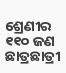ଶ୍ରେଣୀର ୧୧୦ ଜଣ ଛାତ୍ରଛାତ୍ରୀ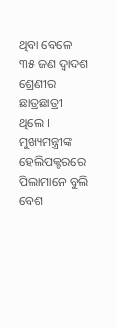ଥିବା ବେଳେ ୩୫ ଜଣ ଦ୍ବାଦଶ ଶ୍ରେଣୀର ଛାତ୍ରଛାତ୍ରୀ ଥିଲେ । ମୁଖ୍ୟମନ୍ତ୍ରୀଙ୍କ ହେଲିପକ୍ଟରରେ ପିଲାମାନେ ବୁଲି ବେଶ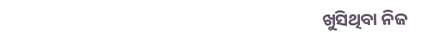ଖୁସିଥିବା ନିଜ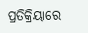ପ୍ରତିକ୍ରିୟାରେ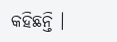କହିଛନ୍ତି ।